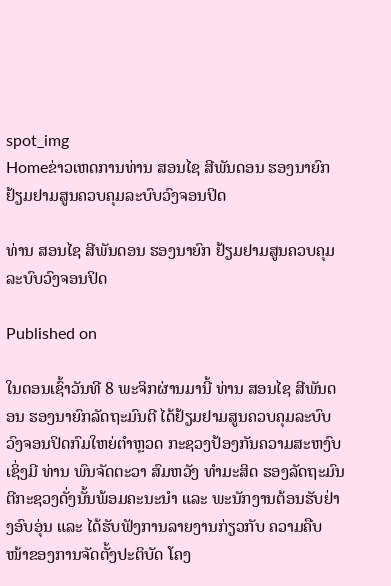spot_img
Homeຂ່າວເຫດການທ່ານ ສອນໄຊ ສີພັນດອນ ຮອງນາຍົກ ຢ້ຽມຢາມສູນຄວບຄຸມລະບົບວົງຈອນປິດ

ທ່ານ ສອນໄຊ ສີພັນດອນ ຮອງນາຍົກ ຢ້ຽມຢາມສູນຄວບຄຸມລະບົບວົງຈອນປິດ

Published on

ໃນຕອນເຊົ້າວັນທີ 8 ພະຈິກຜ່ານມານີ້ ທ່ານ ສອນໄຊ ສີພັນດອນ ຮອງນາຍົກລັດຖະມົນຕີ ໄດ້ຢ້ຽມຢາມສູນຄວບຄຸມລະບົບວົງຈອນປິດກົມໃຫຍ່ຕຳຫຼວດ ກະຊວງປ້ອງກັນຄວາມສະຫງົບ ເຊິ່ງມີ ທ່ານ ພົນຈັດຕະວາ ສົມຫວັງ ທຳມະສິດ ຮອງລັດຖະມົນຕີກະຊວງດັ່ງນັ້ນພ້ອມຄະນະນຳ ແລະ ພະນັກງານຕ້ອນຮັບຢ່າງອົບອຸ່ນ ແລະ ໄດ້ຮັບຟັງການລາຍງານກ່ຽວກັບ ຄວາມຄືບໜ້າຂອງການຈັດຕັ້ງປະຕິບັດ ໂຄງ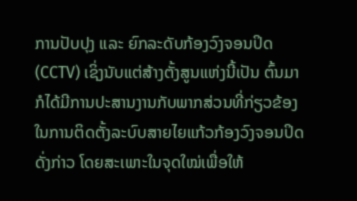ການປັບປຸງ ແລະ ຍົກລະດັບກ້ອງວົງຈອນປິດ (CCTV) ເຊິ່ງນັບແຕ່ສ້າງຕັ້ງສູນແຫ່ງນີ້ເປັນ ຕົ້ນມາ ກໍໄດ້ມີການປະສານງານກັບພາກສ່ວນທີ່ກ່ຽວຂ້ອງ ໃນການຕິດຕັ້ງລະບົບສາຍໄຍແກ້ວກ້ອງວົງຈອນປິດດັ່ງກ່າວ ໂດຍສະເພາະໃນຈຸດໃໝ່ເພື່ອໃຫ້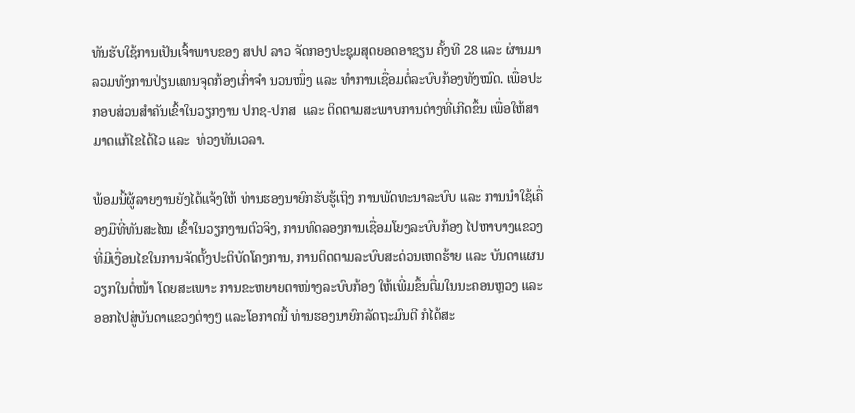ທັນຮັບໃຊ້ການເປັນເຈົ້າພາບຂອງ ສປປ ລາວ ຈັດກອງປະຊຸມສຸດຍອດອາຊຽນ ຄັ້ງທີ 28 ແລະ ຜ່ານມາ ລວມທັງການປ່ຽນແທນຈຸດກ້ອງເກົ່າຈຳ ນວນໜຶ່ງ ແລະ ທຳການເຊື່ອມຕໍ່ລະບົບກ້ອງທັງໝົດ. ເພື່ອປະກອບສ່ວນສຳຄັນເຂົ້າໃນວຽກງານ ປກຊ-ປກສ  ແລະ ຕິດຕາມສະພາບການຕ່າງທີ່ເກີດຂຶ້ນ ເພື່ອໃຫ້ສາມາດແກ້ໄຂໄດ້ໄວ ແລະ  ທ່ວງທັນເວລາ.

ພ້ອມນີ້ຜູ້ລາຍງານຍັງໄດ້ແຈ້ງໃຫ້ ທ່ານຮອງນາຍົກຮັບຮູ້ເຖິງ ການພັດທະນາລະບົບ ແລະ ການນຳໃຊ້ເຄື່ອງມືທີ່ທັນສະໄໝ ເຂົ້າໃນວຽກງານຕົວຈິງ, ການທົດລອງການເຊື່ອມໂຍງລະບົບກ້ອງ ໄປຫາບາງແຂວງທີ່ມີເງື່ອນໄຂໃນການຈັດຕັ້ງປະຕິບັດໂຄງການ, ການຕິດຕາມລະບົບສະດ່ວນເຫດຮ້າຍ ແລະ ບັນດາແຜນວຽກໃນຕໍ່ໜ້າ ໂດຍສະເພາະ ການຂະຫຍາຍຕາໜ່າງລະບົບກ້ອງ ໃຫ້ເພີ່ມຂຶ້ນຕື່ມໃນນະຄອນຫຼວງ ແລະອອກໄປສູ່ບັນດາແຂວງຕ່າງໆ ແລະໂອກາດນີ້ ທ່ານຮອງນາຍົກລັດຖະມົນຕີ ກໍໄດ້ສະ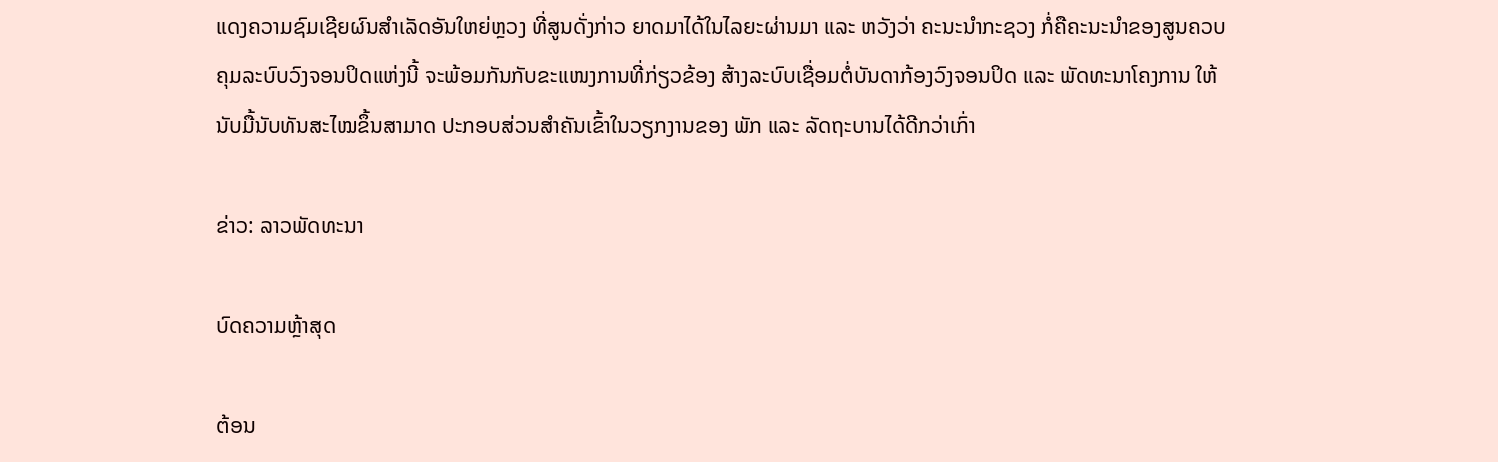ແດງຄວາມຊົມເຊີຍຜົນສຳເລັດອັນໃຫຍ່ຫຼວງ ທີ່ສູນດັ່ງກ່າວ ຍາດມາໄດ້ໃນໄລຍະຜ່ານມາ ແລະ ຫວັງວ່າ ຄະນະນຳກະຊວງ ກໍ່ຄືຄະນະນຳຂອງສູນຄວບຄຸມລະບົບວົງຈອນປິດແຫ່ງນີ້ ຈະພ້ອມກັນກັບຂະແໜງການທີ່ກ່ຽວຂ້ອງ ສ້າງລະບົບເຊື່ອມຕໍ່ບັນດາກ້ອງວົງຈອນປິດ ແລະ ພັດທະນາໂຄງການ ໃຫ້ນັບມື້ນັບທັນສະໄໝຂຶ້ນສາມາດ ປະກອບສ່ວນສຳຄັນເຂົ້າໃນວຽກງານຂອງ ພັກ ແລະ ລັດຖະບານໄດ້ດີກວ່າເກົ່າ

ຂ່າວ: ລາວພັດທະນາ

ບົດຄວາມຫຼ້າສຸດ

ຕ້ອນ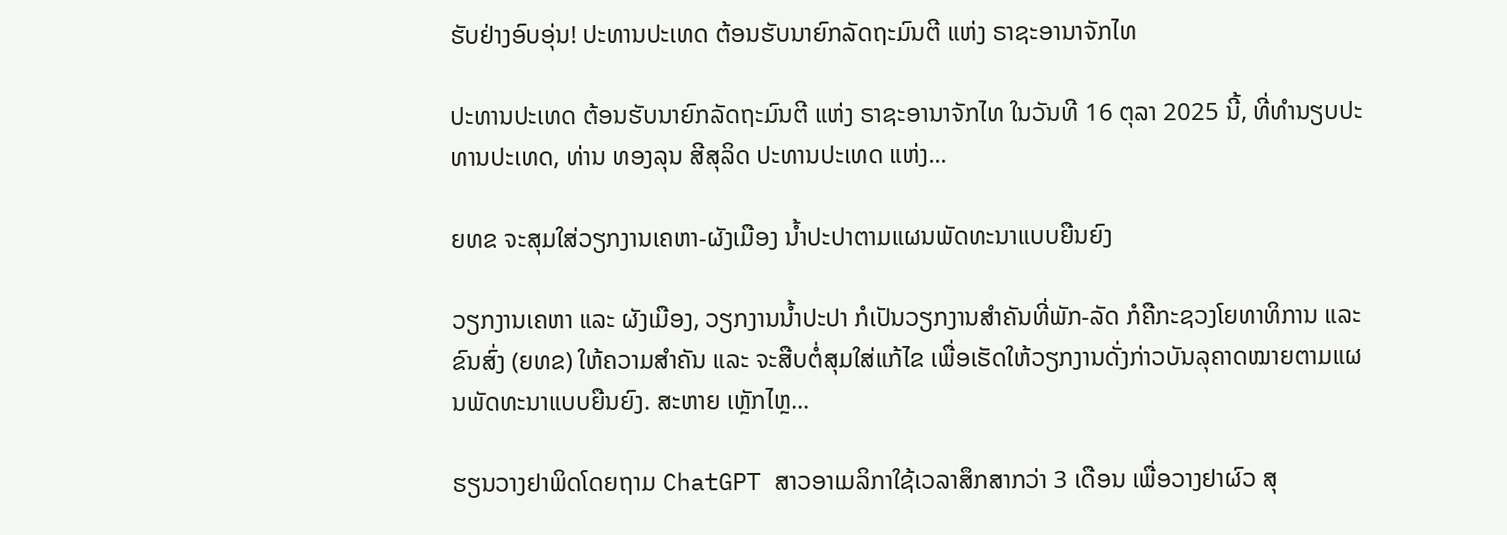ຮັບຢ່າງອົບອຸ່ນ! ປະທານປະເທດ ຕ້ອນຮັບນາຍົກລັດຖະມົນຕີ ແຫ່ງ ຣາຊະອານາຈັກໄທ

ປະທານປະເທດ ຕ້ອນຮັບນາຍົກລັດຖະມົນຕີ ແຫ່ງ ຣາຊະອານາຈັກໄທ ໃນວັນທີ 16 ຕຸລາ 2025 ນີ້, ທີ່ທໍານຽບປະທານປະເທດ, ທ່ານ ທອງລຸນ ສີສຸລິດ ປະທານປະເທດ ແຫ່ງ...

ຍທຂ ຈະສຸມໃສ່ວຽກງານເຄຫາ-ຜັງເມືອງ ນໍ້າປະປາຕາມແຜນພັດທະນາແບບຍືນຍົງ

ວຽກງານເຄຫາ ແລະ ຜັງເມືອງ, ວຽກງານນໍ້າປະປາ ກໍເປັນວຽກງານສໍາຄັນທີ່ພັກ-ລັດ ກໍຄືກະຊວງໂຍທາທິການ ແລະ ຂົນສົ່ງ (ຍທຂ) ໃຫ້ຄວາມສໍາຄັນ ແລະ ຈະສືບຕໍ່ສຸມໃສ່ແກ້ໄຂ ເພື່ອເຮັດໃຫ້ວຽກງານດັ່ງກ່າວບັນລຸຄາດໝາຍຕາມແຜນພັດທະນາແບບຍືນຍົງ. ສະຫາຍ ເຫຼັກໄຫຼ...

ຮຽນວາງຢາພິດໂດຍຖາມ ChatGPT ສາວອາເມລິກາໃຊ້ເວລາສຶກສາກວ່າ 3 ເດືອນ ເພື່ອວາງຢາຜົວ ສຸ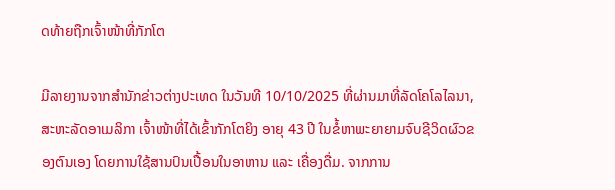ດທ້າຍຖືກເຈົ້າໜ້າທີ່ກັກໂຕ

ມີລາຍງານຈາກສຳນັກຂ່າວຕ່າງປະເທດ ໃນວັນທີ 10/10/2025 ທີ່ຜ່ານມາທີ່ລັດໂຄໂລໄລນາ, ສະຫະລັດອາເມລິກາ ເຈົ້າໜ້າທີ່ໄດ້ເຂົ້າກັກໂຕຍິງ ອາຍຸ 43 ປີ ໃນຂໍ້ຫາພະຍາຍາມຈົບຊີວິດຜົວຂອງຕົນເອງ ໂດຍການໃຊ້ສານປົນເປື້ອນໃນອາຫານ ແລະ ເຄື່ອງດື່ມ. ຈາກການ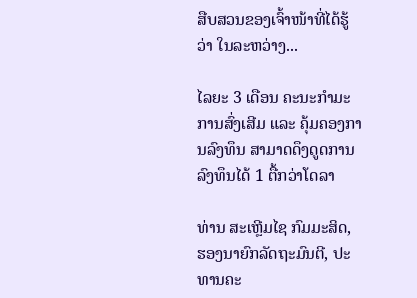ສືບສວນຂອງເຈົ້າໜ້າທີ່ໄດ້ຮູ້ວ່າ ໃນລະຫວ່າງ...

ໄລຍະ 3 ເດືອນ ຄະນະກຳມະການສົ່ງເສີມ ແລະ ຄຸ້ມຄອງການລົງທຶນ ສາມາດດຶງດູດການລົງທຶນໄດ້ 1 ຕື້ກວ່າໂດລາ

ທ່ານ ສະເຫຼີມໄຊ ກົມມະສິດ, ຮອງນາຍົກລັດຖະມົນຕີ, ປະທານຄະ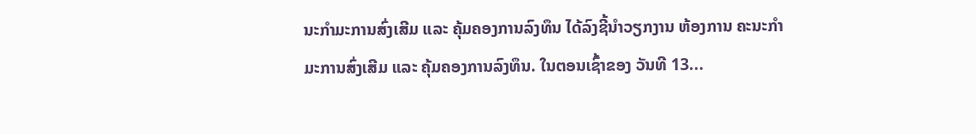ນະກຳມະການສົ່ງເສີມ ແລະ ຄຸ້ມຄອງການລົງທຶນ ໄດ້ລົງຊີ້ນຳວຽກງານ ຫ້ອງການ ຄະນະກຳມະການສົ່ງເສີມ ແລະ ຄຸ້ມຄອງການລົງທຶນ. ໃນຕອນເຊົ້າຂອງ ວັນທີ 13...